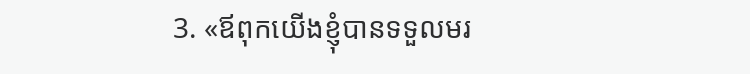3. «ឪពុកយើងខ្ញុំបានទទួលមរ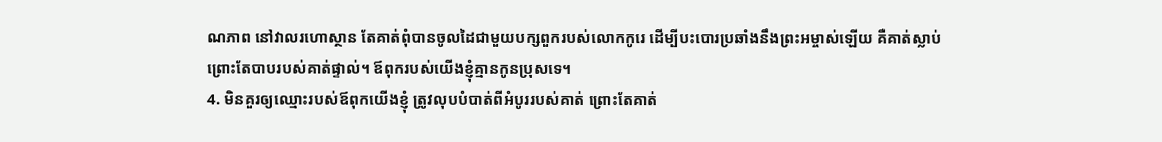ណភាព នៅវាលរហោស្ថាន តែគាត់ពុំបានចូលដៃជាមួយបក្សពួករបស់លោកកូរេ ដើម្បីបះបោរប្រឆាំងនឹងព្រះអម្ចាស់ឡើយ គឺគាត់ស្លាប់ ព្រោះតែបាបរបស់គាត់ផ្ទាល់។ ឪពុករបស់យើងខ្ញុំគ្មានកូនប្រុសទេ។
4. មិនគួរឲ្យឈ្មោះរបស់ឪពុកយើងខ្ញុំ ត្រូវលុបបំបាត់ពីអំបូររបស់គាត់ ព្រោះតែគាត់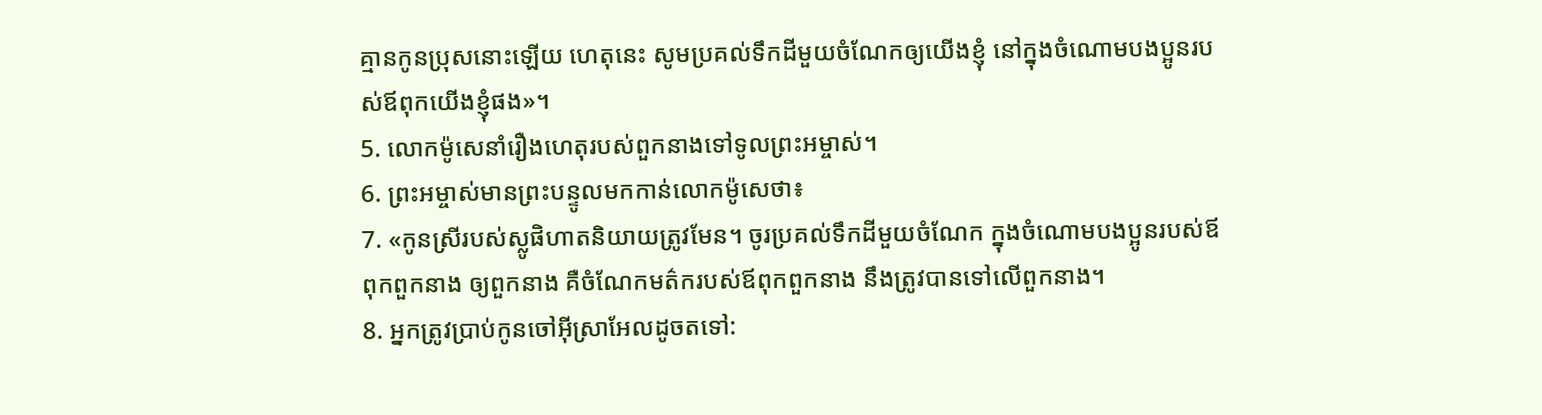គ្មានកូនប្រុសនោះឡើយ ហេតុនេះ សូមប្រគល់ទឹកដីមួយចំណែកឲ្យយើងខ្ញុំ នៅក្នុងចំណោមបងប្អូនរបស់ឪពុកយើងខ្ញុំផង»។
5. លោកម៉ូសេនាំរឿងហេតុរបស់ពួកនាងទៅទូលព្រះអម្ចាស់។
6. ព្រះអម្ចាស់មានព្រះបន្ទូលមកកាន់លោកម៉ូសេថា៖
7. «កូនស្រីរបស់ស្លូផិហាតនិយាយត្រូវមែន។ ចូរប្រគល់ទឹកដីមួយចំណែក ក្នុងចំណោមបងប្អូនរបស់ឪពុកពួកនាង ឲ្យពួកនាង គឺចំណែកមត៌ករបស់ឪពុកពួកនាង នឹងត្រូវបានទៅលើពួកនាង។
8. អ្នកត្រូវប្រាប់កូនចៅអ៊ីស្រាអែលដូចតទៅ: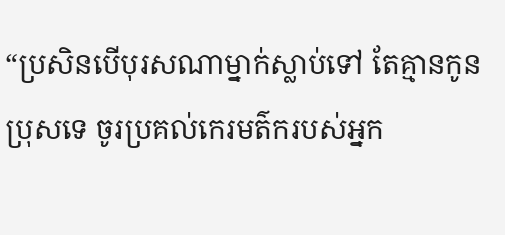“ប្រសិនបើបុរសណាម្នាក់ស្លាប់ទៅ តែគ្មានកូនប្រុសទេ ចូរប្រគល់កេរមត៌ករបស់អ្នក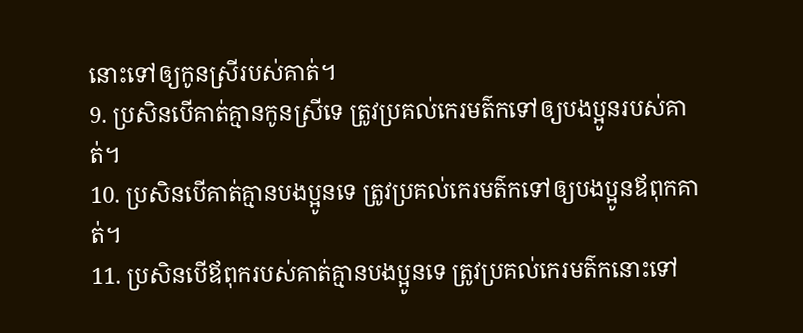នោះទៅឲ្យកូនស្រីរបស់គាត់។
9. ប្រសិនបើគាត់គ្មានកូនស្រីទេ ត្រូវប្រគល់កេរមត៌កទៅឲ្យបងប្អូនរបស់គាត់។
10. ប្រសិនបើគាត់គ្មានបងប្អូនទេ ត្រូវប្រគល់កេរមត៌កទៅឲ្យបងប្អូនឪពុកគាត់។
11. ប្រសិនបើឪពុករបស់គាត់គ្មានបងប្អូនទេ ត្រូវប្រគល់កេរមត៌កនោះទៅ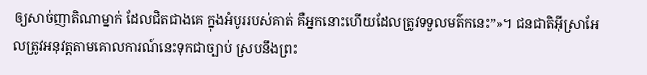ឲ្យសាច់ញាតិណាម្នាក់ ដែលជិតជាងគេ ក្នុងអំបូររបស់គាត់ គឺអ្នកនោះហើយដែលត្រូវទទួលមត៌កនេះ”»។ ជនជាតិអ៊ីស្រាអែលត្រូវអនុវត្តតាមគោលការណ៍នេះទុកជាច្បាប់ ស្របនឹងព្រះ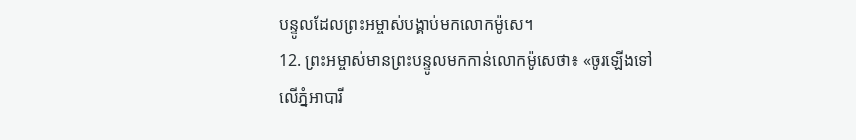បន្ទូលដែលព្រះអម្ចាស់បង្គាប់មកលោកម៉ូសេ។
12. ព្រះអម្ចាស់មានព្រះបន្ទូលមកកាន់លោកម៉ូសេថា៖ «ចូរឡើងទៅលើភ្នំអាបារី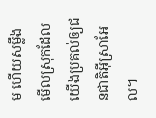ម ហើយសម្លឹងមើលស្រុកដែលយើងប្រគល់ឲ្យជនជាតិអ៊ីស្រាអែល។